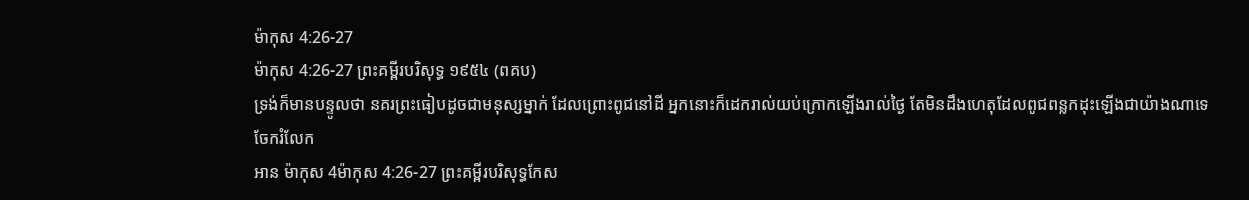ម៉ាកុស 4:26-27
ម៉ាកុស 4:26-27 ព្រះគម្ពីរបរិសុទ្ធ ១៩៥៤ (ពគប)
ទ្រង់ក៏មានបន្ទូលថា នគរព្រះធៀបដូចជាមនុស្សម្នាក់ ដែលព្រោះពូជនៅដី អ្នកនោះក៏ដេករាល់យប់ក្រោកឡើងរាល់ថ្ងៃ តែមិនដឹងហេតុដែលពូជពន្លកដុះឡើងជាយ៉ាងណាទេ
ចែករំលែក
អាន ម៉ាកុស 4ម៉ាកុស 4:26-27 ព្រះគម្ពីរបរិសុទ្ធកែស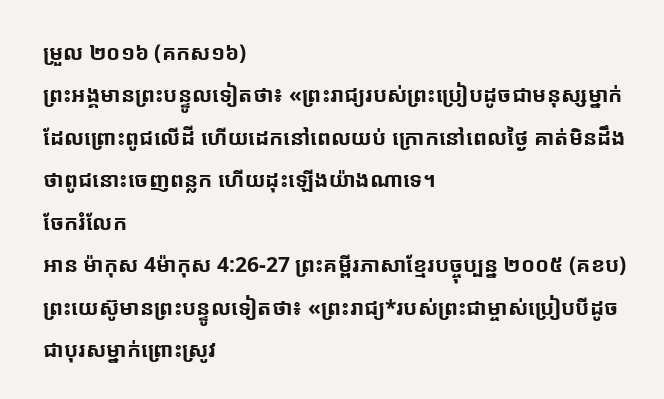ម្រួល ២០១៦ (គកស១៦)
ព្រះអង្គមានព្រះបន្ទូលទៀតថា៖ «ព្រះរាជ្យរបស់ព្រះប្រៀបដូចជាមនុស្សម្នាក់ ដែលព្រោះពូជលើដី ហើយដេកនៅពេលយប់ ក្រោកនៅពេលថ្ងៃ គាត់មិនដឹងថាពូជនោះចេញពន្លក ហើយដុះឡើងយ៉ាងណាទេ។
ចែករំលែក
អាន ម៉ាកុស 4ម៉ាកុស 4:26-27 ព្រះគម្ពីរភាសាខ្មែរបច្ចុប្បន្ន ២០០៥ (គខប)
ព្រះយេស៊ូមានព្រះបន្ទូលទៀតថា៖ «ព្រះរាជ្យ*របស់ព្រះជាម្ចាស់ប្រៀបបីដូចជាបុរសម្នាក់ព្រោះស្រូវ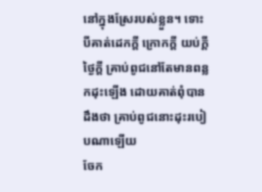នៅក្នុងស្រែរបស់ខ្លួន។ ទោះបីគាត់ដេកក្ដី ក្រោកក្ដី យប់ក្ដី ថ្ងៃក្ដី គ្រាប់ពូជនៅតែមានពន្លកដុះឡើង ដោយគាត់ពុំបានដឹងថា គ្រាប់ពូជនោះដុះរបៀបណាឡើយ
ចែក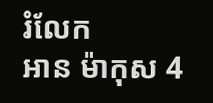រំលែក
អាន ម៉ាកុស 4